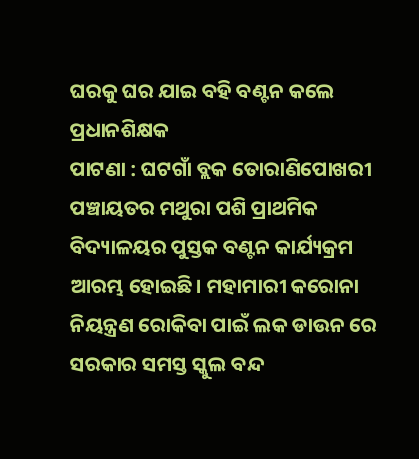ଘରକୁ ଘର ଯାଇ ବହି ବଣ୍ଟନ କଲେ ପ୍ରଧାନଶିକ୍ଷକ
ପାଟଣା : ଘଟଗାଁ ବ୍ଲକ ତୋରାଣିପୋଖରୀ ପଞ୍ଚାୟତର ମଥୁରା ପଶି ପ୍ରାଥମିକ ବିଦ୍ୟାଳୟର ପୁସ୍ତକ ବଣ୍ଟନ କାର୍ଯ୍ୟକ୍ରମ ଆରମ୍ଭ ହୋଇଛି। ମହାମାରୀ କରୋନା ନିୟନ୍ତ୍ରଣ ରୋକିବା ପାଇଁ ଲକ ଡାଉନ ରେ ସରକାର ସମସ୍ତ ସ୍କୁଲ ବନ୍ଦ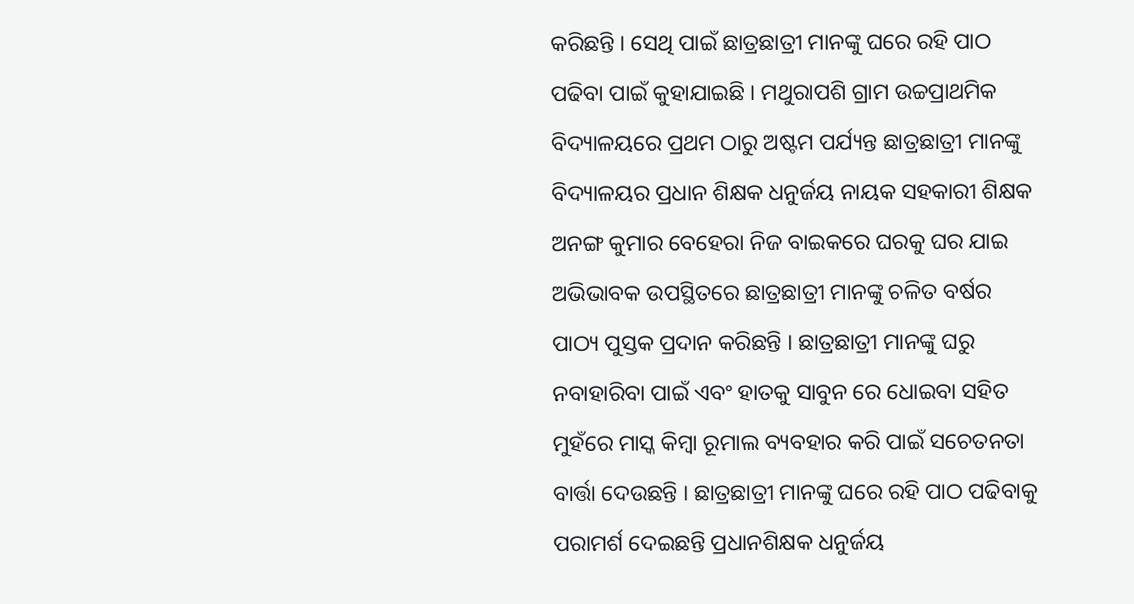କରିଛନ୍ତି । ସେଥି ପାଇଁ ଛାତ୍ରଛାତ୍ରୀ ମାନଙ୍କୁ ଘରେ ରହି ପାଠ ପଢିବା ପାଇଁ କୁହାଯାଇଛି । ମଥୁରାପଶି ଗ୍ରାମ ଉଚ୍ଚପ୍ରାଥମିକ ବିଦ୍ୟାଳୟରେ ପ୍ରଥମ ଠାରୁ ଅଷ୍ଟମ ପର୍ଯ୍ୟନ୍ତ ଛାତ୍ରଛାତ୍ରୀ ମାନଙ୍କୁ ବିଦ୍ୟାଳୟର ପ୍ରଧାନ ଶିକ୍ଷକ ଧନୁର୍ଜୟ ନାୟକ ସହକାରୀ ଶିକ୍ଷକ ଅନଙ୍ଗ କୁମାର ବେହେରା ନିଜ ବାଇକରେ ଘରକୁ ଘର ଯାଇ ଅଭିଭାବକ ଉପସ୍ଥିତରେ ଛାତ୍ରଛାତ୍ରୀ ମାନଙ୍କୁ ଚଳିତ ବର୍ଷର ପାଠ୍ୟ ପୁସ୍ତକ ପ୍ରଦାନ କରିଛନ୍ତି । ଛାତ୍ରଛାତ୍ରୀ ମାନଙ୍କୁ ଘରୁ ନବାହାରିବା ପାଇଁ ଏବଂ ହାତକୁ ସାବୁନ ରେ ଧୋଇବା ସହିତ ମୁହଁରେ ମାସ୍କ କିମ୍ବା ରୂମାଲ ବ୍ୟବହାର କରି ପାଇଁ ସଚେତନତା ବାର୍ତ୍ତା ଦେଉଛନ୍ତି । ଛାତ୍ରଛାତ୍ରୀ ମାନଙ୍କୁ ଘରେ ରହି ପାଠ ପଢିବାକୁ ପରାମର୍ଶ ଦେଇଛନ୍ତି ପ୍ରଧାନଶିକ୍ଷକ ଧନୁର୍ଜୟ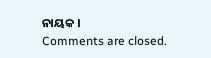ନାୟକ ।
Comments are closed.